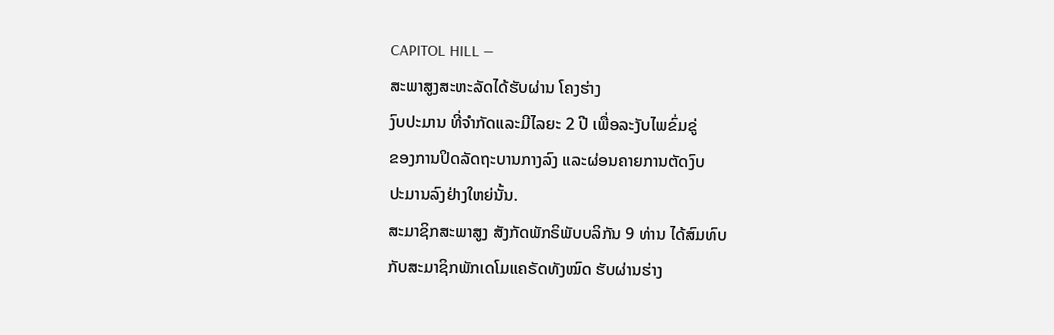CAPITOL HILL —
ສະພາສູງສະຫະລັດໄດ້ຮັບຜ່ານ ໂຄງຮ່າງ
ງົບປະມານ ທີ່ຈໍາກັດແລະມີໄລຍະ 2 ປີ ເພື່ອລະງັບໄພຂົ່ມຂູ່
ຂອງການປິດລັດຖະບານກາງລົງ ແລະຜ່ອນຄາຍການຕັດງົບ
ປະມານລົງຢ່າງໃຫຍ່ນັ້ນ.
ສະມາຊິກສະພາສູງ ສັງກັດພັກຣິພັບບລິກັນ 9 ທ່ານ ໄດ້ສົມທົບ
ກັບສະມາຊິກພັກເດໂມແຄຣັດທັງໝົດ ຮັບຜ່ານຮ່າງ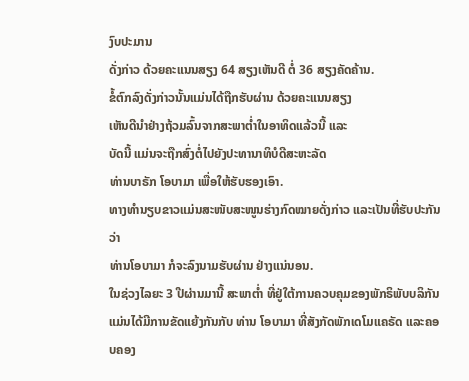ງົບປະມານ
ດັ່ງກ່າວ ດ້ວຍຄະແນນສຽງ 64 ສຽງເຫັນດີ ຕໍ່ 36 ສຽງຄັດຄ້ານ.
ຂໍ້ຕົກລົງດັ່ງກ່າວນັ້ນແມ່ນໄດ້ຖືກຮັບຜ່ານ ດ້ວຍຄະແນນສຽງ
ເຫັນດີນໍາຢ່າງຖ້ວມລົ້ນຈາກສະພາຕໍ່າໃນອາທິດແລ້ວນີ້ ແລະ
ບັດນີ້ ແມ່ນຈະຖືກສົ່ງຕໍ່ໄປຍັງປະທານາທິບໍດີສະຫະລັດ
ທ່ານບາຣັກ ໂອບາມາ ເພື່ອໃຫ້ຮັບຮອງເອົາ.
ທາງທໍານຽບຂາວແມ່ນສະໜັບສະໜູນຮ່າງກົດໝາຍດັ່ງກ່າວ ແລະເປັນທີ່ຮັບປະກັນວ່າ
ທ່ານໂອບາມາ ກໍຈະລົງນາມຮັບຜ່ານ ຢ່າງແນ່ນອນ.
ໃນຊ່ວງໄລຍະ 3 ປີຜ່ານມານີ້ ສະພາຕໍ່າ ທີ່ຢູ່ໃຕ້ການຄວບຄຸມຂອງພັກຣິພັບບລິກັນ
ແມ່ນໄດ້ມີການຂັດແຍ້ງກັນກັບ ທ່ານ ໂອບາມາ ທີ່ສັງກັດພັກເດໂມແຄຣັດ ແລະຄອບຄອງ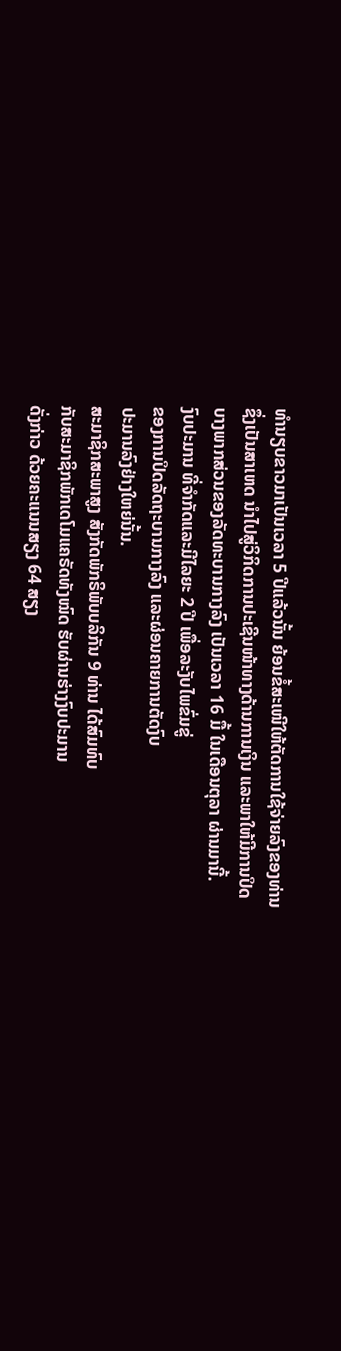ທໍານຽບຂາວມາເປັນເວລາ 5 ປີແລ້ວນັ້ນ ຍ້ອນຂໍ້ສະເໜີໃຫ້ຕັດການໃຊ້ຈ່າຍລົງຂອງທ່ານ
ຊຶ່ງເປັນສາເຫດ ນໍາໄປສູ່ວິກິດການປະເຊີນໜ້າທາງດ້ານການເງິນ ແລະພາໃຫ້ມີການປິດ
ບາງພາກສ່ວນຂອງລັດທະບານກາງລົງ ເປັນເວລາ 16 ມື້ ໃນເດືອນຕຸລາ ຜ່ານມານີ້.
ງົບປະມານ ທີ່ຈໍາກັດແລະມີໄລຍະ 2 ປີ ເພື່ອລະງັບໄພຂົ່ມຂູ່
ຂອງການປິດລັດຖະບານກາງລົງ ແລະຜ່ອນຄາຍການຕັດງົບ
ປະມານລົງຢ່າງໃຫຍ່ນັ້ນ.
ສະມາຊິກສະພາສູງ ສັງກັດພັກຣິພັບບລິກັນ 9 ທ່ານ ໄດ້ສົມທົບ
ກັບສະມາຊິກພັກເດໂມແຄຣັດທັງໝົດ ຮັບຜ່ານຮ່າງງົບປະມານ
ດັ່ງກ່າວ ດ້ວຍຄະແນນສຽງ 64 ສຽງ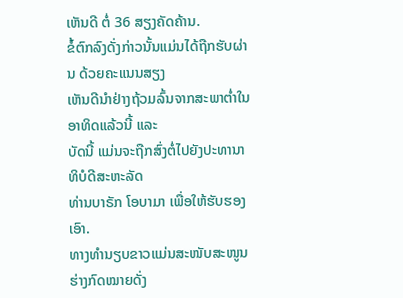ເຫັນດີ ຕໍ່ 36 ສຽງຄັດຄ້ານ.
ຂໍ້ຕົກລົງດັ່ງກ່າວນັ້ນແມ່ນໄດ້ຖືກຮັບຜ່ານ ດ້ວຍຄະແນນສຽງ
ເຫັນດີນໍາຢ່າງຖ້ວມລົ້ນຈາກສະພາຕໍ່າໃນອາທິດແລ້ວນີ້ ແລະ
ບັດນີ້ ແມ່ນຈະຖືກສົ່ງຕໍ່ໄປຍັງປະທານາທິບໍດີສະຫະລັດ
ທ່ານບາຣັກ ໂອບາມາ ເພື່ອໃຫ້ຮັບຮອງເອົາ.
ທາງທໍານຽບຂາວແມ່ນສະໜັບສະໜູນຮ່າງກົດໝາຍດັ່ງ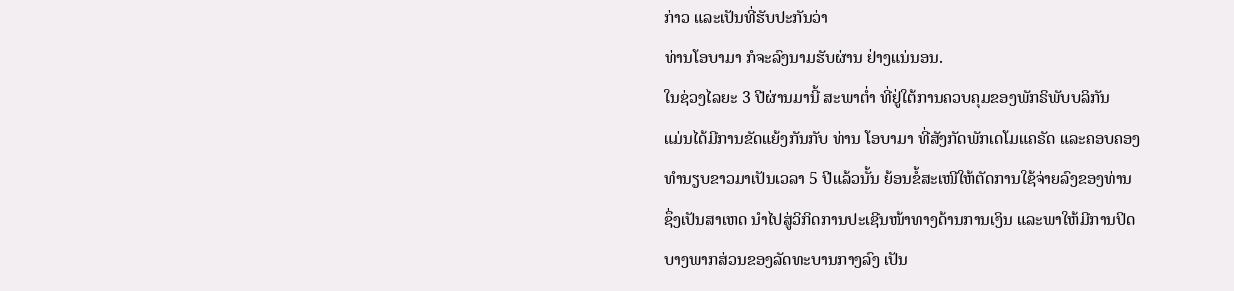ກ່າວ ແລະເປັນທີ່ຮັບປະກັນວ່າ
ທ່ານໂອບາມາ ກໍຈະລົງນາມຮັບຜ່ານ ຢ່າງແນ່ນອນ.
ໃນຊ່ວງໄລຍະ 3 ປີຜ່ານມານີ້ ສະພາຕໍ່າ ທີ່ຢູ່ໃຕ້ການຄວບຄຸມຂອງພັກຣິພັບບລິກັນ
ແມ່ນໄດ້ມີການຂັດແຍ້ງກັນກັບ ທ່ານ ໂອບາມາ ທີ່ສັງກັດພັກເດໂມແຄຣັດ ແລະຄອບຄອງ
ທໍານຽບຂາວມາເປັນເວລາ 5 ປີແລ້ວນັ້ນ ຍ້ອນຂໍ້ສະເໜີໃຫ້ຕັດການໃຊ້ຈ່າຍລົງຂອງທ່ານ
ຊຶ່ງເປັນສາເຫດ ນໍາໄປສູ່ວິກິດການປະເຊີນໜ້າທາງດ້ານການເງິນ ແລະພາໃຫ້ມີການປິດ
ບາງພາກສ່ວນຂອງລັດທະບານກາງລົງ ເປັນ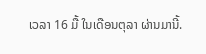ເວລາ 16 ມື້ ໃນເດືອນຕຸລາ ຜ່ານມານີ້.